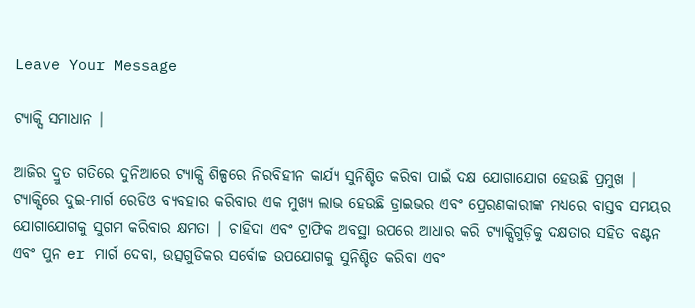Leave Your Message

ଟ୍ୟାକ୍ସି ସମାଧାନ |

ଆଜିର ଦ୍ରୁତ ଗତିରେ ଦୁନିଆରେ ଟ୍ୟାକ୍ସି ଶିଳ୍ପରେ ନିରବିହୀନ କାର୍ଯ୍ୟ ସୁନିଶ୍ଚିତ କରିବା ପାଇଁ ଦକ୍ଷ ଯୋଗାଯୋଗ ହେଉଛି ପ୍ରମୁଖ | ଟ୍ୟାକ୍ସିରେ ଦୁଇ-ମାର୍ଗ ରେଡିଓ ବ୍ୟବହାର କରିବାର ଏକ ମୁଖ୍ୟ ଲାଭ ହେଉଛି ଡ୍ରାଇଭର ଏବଂ ପ୍ରେରଣକାରୀଙ୍କ ମଧ୍ୟରେ ବାସ୍ତବ ସମୟର ଯୋଗାଯୋଗକୁ ସୁଗମ କରିବାର କ୍ଷମତା | ଚାହିଦା ଏବଂ ଟ୍ରାଫିକ ଅବସ୍ଥା ଉପରେ ଆଧାର କରି ଟ୍ୟାକ୍ସିଗୁଡ଼ିକୁ ଦକ୍ଷତାର ସହିତ ବଣ୍ଟନ ଏବଂ ପୁନ er ମାର୍ଗ ଦେବା, ଉତ୍ସଗୁଡିକର ସର୍ବୋଚ୍ଚ ଉପଯୋଗକୁ ସୁନିଶ୍ଚିତ କରିବା ଏବଂ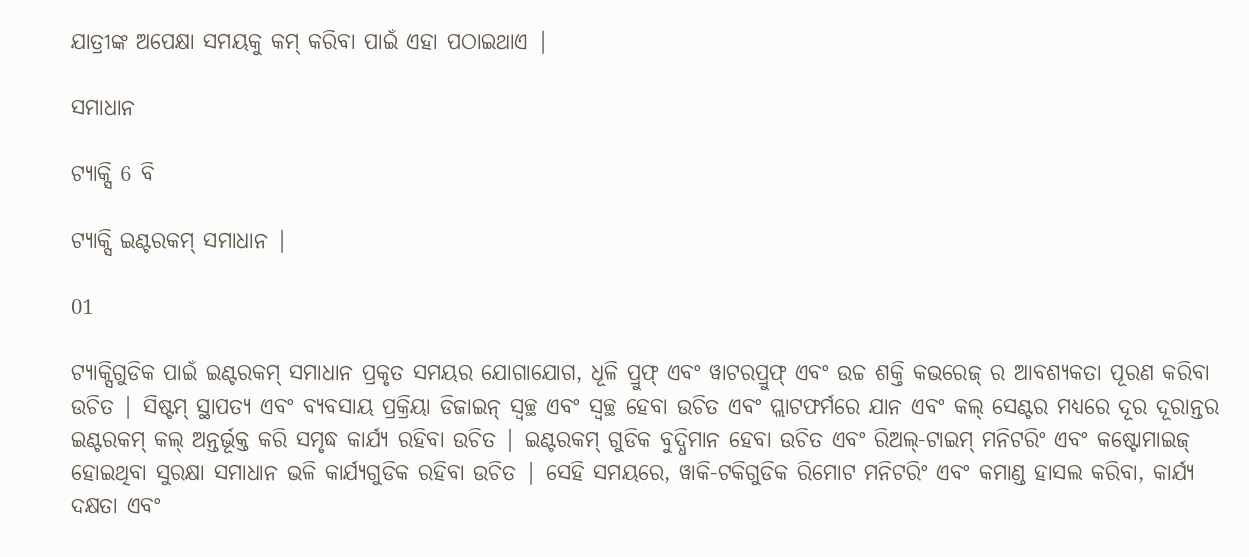ଯାତ୍ରୀଙ୍କ ଅପେକ୍ଷା ସମୟକୁ କମ୍ କରିବା ପାଇଁ ଏହା ପଠାଇଥାଏ |

ସମାଧାନ

ଟ୍ୟାକ୍ସି 6 ବି

ଟ୍ୟାକ୍ସି ଇଣ୍ଟରକମ୍ ସମାଧାନ |

01

ଟ୍ୟାକ୍ସିଗୁଡିକ ପାଇଁ ଇଣ୍ଟରକମ୍ ସମାଧାନ ପ୍ରକୃତ ସମୟର ଯୋଗାଯୋଗ, ଧୂଳି ପ୍ରୁଫ୍ ଏବଂ ୱାଟରପ୍ରୁଫ୍ ଏବଂ ଉଚ୍ଚ ଶକ୍ତି କଭରେଜ୍ ର ଆବଶ୍ୟକତା ପୂରଣ କରିବା ଉଚିତ | ସିଷ୍ଟମ୍ ସ୍ଥାପତ୍ୟ ଏବଂ ବ୍ୟବସାୟ ପ୍ରକ୍ରିୟା ଡିଜାଇନ୍ ସ୍ୱଚ୍ଛ ଏବଂ ସ୍ୱଚ୍ଛ ହେବା ଉଚିତ ଏବଂ ପ୍ଲାଟଫର୍ମରେ ଯାନ ଏବଂ କଲ୍ ସେଣ୍ଟର ମଧ୍ୟରେ ଦୂର ଦୂରାନ୍ତର ଇଣ୍ଟରକମ୍ କଲ୍ ଅନ୍ତର୍ଭୂକ୍ତ କରି ସମୃଦ୍ଧ କାର୍ଯ୍ୟ ରହିବା ଉଚିତ | ଇଣ୍ଟରକମ୍ ଗୁଡିକ ବୁଦ୍ଧିମାନ ହେବା ଉଚିତ ଏବଂ ରିଅଲ୍-ଟାଇମ୍ ମନିଟରିଂ ଏବଂ କଷ୍ଟୋମାଇଜ୍ ହୋଇଥିବା ସୁରକ୍ଷା ସମାଧାନ ଭଳି କାର୍ଯ୍ୟଗୁଡିକ ରହିବା ଉଚିତ | ସେହି ସମୟରେ, ୱାକି-ଟକିଗୁଡିକ ରିମୋଟ ମନିଟରିଂ ଏବଂ କମାଣ୍ଡ ହାସଲ କରିବା, କାର୍ଯ୍ୟ ଦକ୍ଷତା ଏବଂ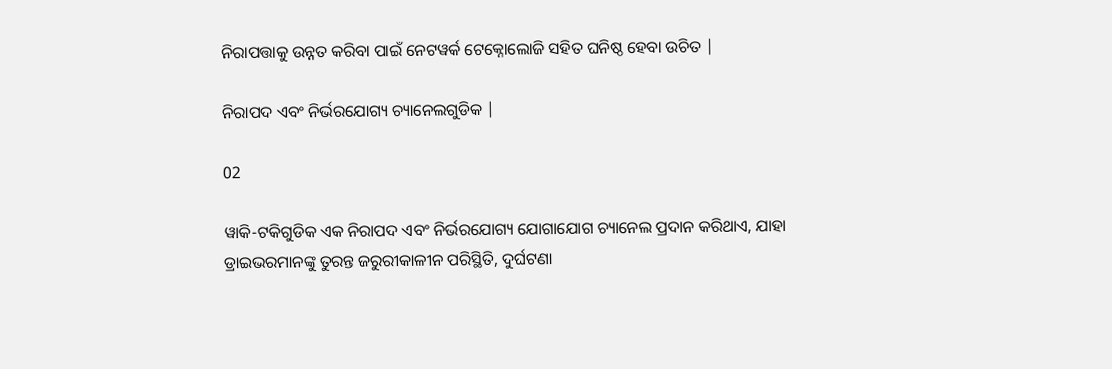ନିରାପତ୍ତାକୁ ଉନ୍ନତ କରିବା ପାଇଁ ନେଟୱର୍କ ଟେକ୍ନୋଲୋଜି ସହିତ ଘନିଷ୍ଠ ହେବା ଉଚିତ |

ନିରାପଦ ଏବଂ ନିର୍ଭରଯୋଗ୍ୟ ଚ୍ୟାନେଲଗୁଡିକ |

02

ୱାକି-ଟକିଗୁଡିକ ଏକ ନିରାପଦ ଏବଂ ନିର୍ଭରଯୋଗ୍ୟ ଯୋଗାଯୋଗ ଚ୍ୟାନେଲ ପ୍ରଦାନ କରିଥାଏ, ଯାହା ଡ୍ରାଇଭରମାନଙ୍କୁ ତୁରନ୍ତ ଜରୁରୀକାଳୀନ ପରିସ୍ଥିତି, ଦୁର୍ଘଟଣା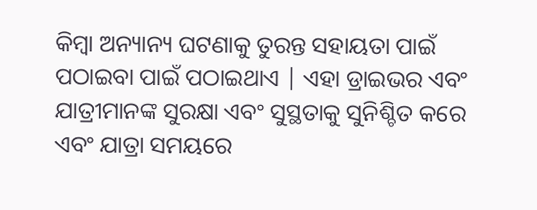କିମ୍ବା ଅନ୍ୟାନ୍ୟ ଘଟଣାକୁ ତୁରନ୍ତ ସହାୟତା ପାଇଁ ପଠାଇବା ପାଇଁ ପଠାଇଥାଏ | ଏହା ଡ୍ରାଇଭର ଏବଂ ଯାତ୍ରୀମାନଙ୍କ ସୁରକ୍ଷା ଏବଂ ସୁସ୍ଥତାକୁ ସୁନିଶ୍ଚିତ କରେ ଏବଂ ଯାତ୍ରା ସମୟରେ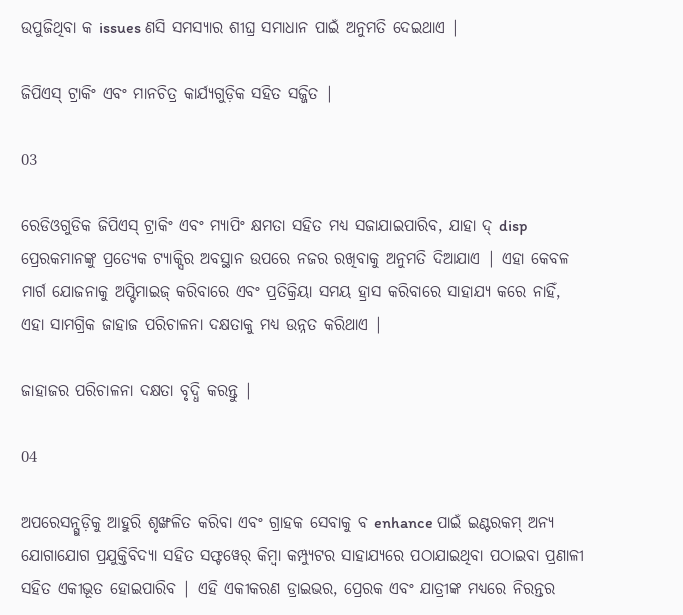ଉପୁଜିଥିବା କ issues ଣସି ସମସ୍ୟାର ଶୀଘ୍ର ସମାଧାନ ପାଇଁ ଅନୁମତି ଦେଇଥାଏ |

ଜିପିଏସ୍ ଟ୍ରାକିଂ ଏବଂ ମାନଚିତ୍ର କାର୍ଯ୍ୟଗୁଡ଼ିକ ସହିତ ସଜ୍ଜିତ |

03

ରେଡିଓଗୁଡିକ ଜିପିଏସ୍ ଟ୍ରାକିଂ ଏବଂ ମ୍ୟାପିଂ କ୍ଷମତା ସହିତ ମଧ୍ୟ ସଜାଯାଇପାରିବ, ଯାହା ଦ୍ disp ପ୍ରେରକମାନଙ୍କୁ ପ୍ରତ୍ୟେକ ଟ୍ୟାକ୍ସିର ଅବସ୍ଥାନ ଉପରେ ନଜର ରଖିବାକୁ ଅନୁମତି ଦିଆଯାଏ | ଏହା କେବଳ ମାର୍ଗ ଯୋଜନାକୁ ଅପ୍ଟିମାଇଜ୍ କରିବାରେ ଏବଂ ପ୍ରତିକ୍ରିୟା ସମୟ ହ୍ରାସ କରିବାରେ ସାହାଯ୍ୟ କରେ ନାହିଁ, ଏହା ସାମଗ୍ରିକ ଜାହାଜ ପରିଚାଳନା ଦକ୍ଷତାକୁ ମଧ୍ୟ ଉନ୍ନତ କରିଥାଏ |

ଜାହାଜର ପରିଚାଳନା ଦକ୍ଷତା ବୃଦ୍ଧି କରନ୍ତୁ |

04

ଅପରେସନ୍ଗୁଡ଼ିକୁ ଆହୁରି ଶୃଙ୍ଖଳିତ କରିବା ଏବଂ ଗ୍ରାହକ ସେବାକୁ ବ enhance ପାଇଁ ଇଣ୍ଟରକମ୍ ଅନ୍ୟ ଯୋଗାଯୋଗ ପ୍ରଯୁକ୍ତିବିଦ୍ୟା ସହିତ ସଫ୍ଟୱେର୍ କିମ୍ବା କମ୍ପ୍ୟୁଟର ସାହାଯ୍ୟରେ ପଠାଯାଇଥିବା ପଠାଇବା ପ୍ରଣାଳୀ ସହିତ ଏକୀଭୂତ ହୋଇପାରିବ | ଏହି ଏକୀକରଣ ଡ୍ରାଇଭର, ପ୍ରେରକ ଏବଂ ଯାତ୍ରୀଙ୍କ ମଧ୍ୟରେ ନିରନ୍ତର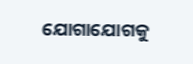ଯୋଗାଯୋଗକୁ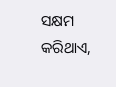ସକ୍ଷମ କରିଥାଏ,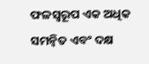ଫଳସ୍ୱରୂପ ଏକ ଅଧିକ ସମନ୍ୱିତ ଏବଂ ଦକ୍ଷ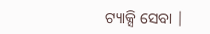ଟ୍ୟାକ୍ସି ସେବା |